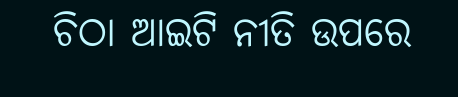ଚିଠା ଆଇଟି ନୀତି ଉପରେ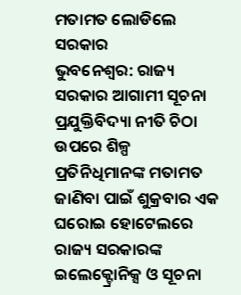ମତାମତ ଲୋଡିଲେ ସରକାର
ଭୁବନେଶ୍ୱର: ରାଜ୍ୟ ସରକାର ଆଗାମୀ ସୂଚନା ପ୍ରଯୁକ୍ତିବିଦ୍ୟା ନୀତି ଚିଠା ଉପରେ ଶିଳ୍ପ ପ୍ରତିନିଧିମାନଙ୍କ ମତାମତ ଜାଣିବା ପାଇଁ ଶୁକ୍ରବାର ଏକ ଘରୋଇ ହୋଟେଲରେ ରାଜ୍ୟ ସରକାରଙ୍କ ଇଲେକ୍ଟ୍ରୋନିକ୍ସ ଓ ସୂଚନା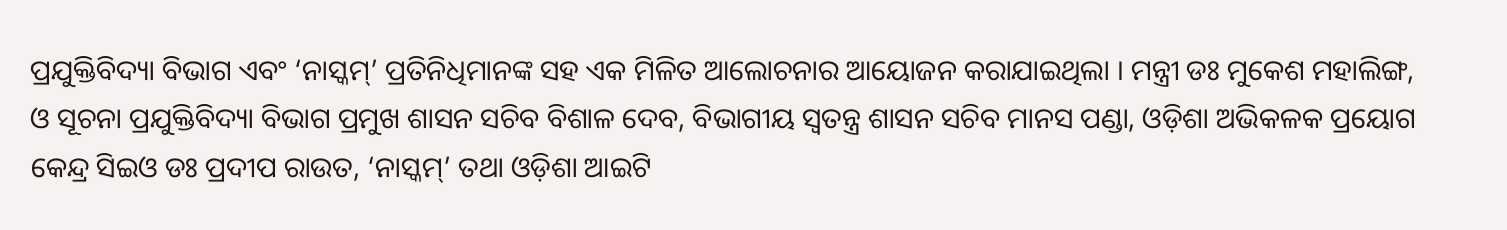ପ୍ରଯୁକ୍ତିବିଦ୍ୟା ବିଭାଗ ଏବଂ ‘ନାସ୍କମ୍’ ପ୍ରତିନିଧିମାନଙ୍କ ସହ ଏକ ମିଳିତ ଆଲୋଚନାର ଆୟୋଜନ କରାଯାଇଥିଲା । ମନ୍ତ୍ରୀ ଡଃ ମୁକେଶ ମହାଲିଙ୍ଗ, ଓ ସୂଚନା ପ୍ରଯୁକ୍ତିବିଦ୍ୟା ବିଭାଗ ପ୍ରମୁଖ ଶାସନ ସଚିବ ବିଶାଳ ଦେବ, ବିଭାଗୀୟ ସ୍ୱତନ୍ତ୍ର ଶାସନ ସଚିବ ମାନସ ପଣ୍ଡା, ଓଡ଼ିଶା ଅଭିକଳକ ପ୍ରୟୋଗ କେନ୍ଦ୍ର ସିଇଓ ଡଃ ପ୍ରଦୀପ ରାଉତ, ‘ନାସ୍କମ୍’ ତଥା ଓଡ଼ିଶା ଆଇଟି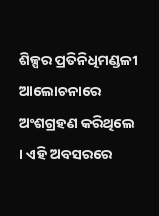ଶିଳ୍ପର ପ୍ରତିନିଧିମଣ୍ଡଳୀ ଆଲୋଚନାରେ ଅଂଶଗ୍ରହଣ କରିଥିଲେ । ଏହି ଅବସରରେ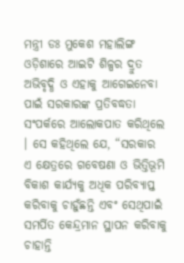ମନ୍ତ୍ରୀ ଡଃ ମୁକେଶ ମହାଲିଙ୍ଗ ଓଡ଼ିଶାରେ ଆଇଟି ଶିଳ୍ପର ଦ୍ରୁତ ଅଭିବୃଦ୍ଧି ଓ ଏହାକୁ ଆଗେଇନେବା ପାଇଁ ସରକାରଙ୍କ ପ୍ରତିବଦ୍ଧତା ସଂପର୍କରେ ଆଲୋକପାତ କରିଥିଲେ । ସେ କହିଥିଲେ ଯେ, “ସରକାର ଏ କ୍ଷେତ୍ରରେ ଗବେଷଣା ଓ ଭିତ୍ତିଭୂମି ବିକାଶ କାର୍ଯ୍ୟକୁ ଅଧିକ ପରିବ୍ୟାପ୍ତ କରିବାକୁ ଚାହୁଁଛନ୍ତି ଏବଂ ସେଥିପାଇଁ ସମର୍ପିତ କେନ୍ଦ୍ରମାନ ସ୍ଥାପନ କରିବାକୁ ଚାହାନ୍ତି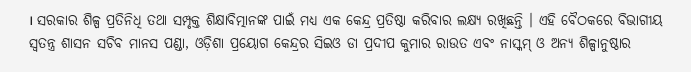। ସରକାର ଶିଳ୍ପ ପ୍ରତିନିଧି ତଥା ସମ୍ପୃକ୍ତ ଶିକ୍ଷାବିତ୍ମାନଙ୍କ ପାଇଁ ମଧ୍ୟ ଏକ କେନ୍ଦ୍ର ପ୍ରତିଷ୍ଠା କରିବାର ଲକ୍ଷ୍ୟ ରଖିଛନ୍ତି । ଏହି ବୈଠକରେ ବିଭାଗୀୟ ସ୍ୱତନ୍ତ୍ର ଶାସନ ସଚିବ ମାନସ ପଣ୍ଡା, ଓଡ଼ିଶା ପ୍ରୟୋଗ କେନ୍ଦ୍ରର ସିଇଓ ଡା ପ୍ରଦୀପ କୁମାର ରାଉତ ଏବଂ ନାସ୍କମ୍ ଓ ଅନ୍ୟ ଶିଳ୍ପାନୁଷ୍ଠାର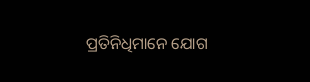ପ୍ରତିନିଧିମାନେ ଯୋଗ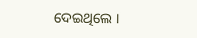ଦେଇଥିଲେ ।